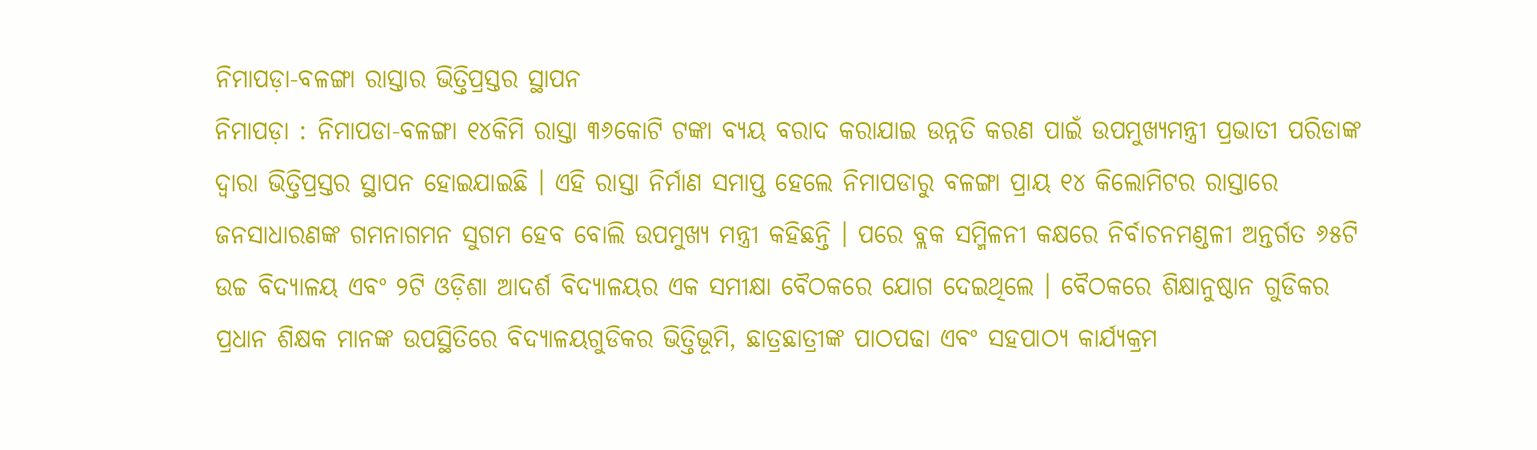ନିମାପଡ଼ା-ବଳଙ୍ଗା ରାସ୍ତାର ଭିତ୍ତିପ୍ରସ୍ତର ସ୍ଥାପନ
ନିମାପଡ଼ା : ନିମାପଡା-ବଳଙ୍ଗା ୧୪କିମି ରାସ୍ତା ୩୬କୋଟି ଟଙ୍କା ବ୍ୟୟ ବରାଦ କରାଯାଇ ଉନ୍ନତି କରଣ ପାଇଁ ଉପମୁଖ୍ୟମନ୍ତ୍ରୀ ପ୍ରଭାତୀ ପରିଡାଙ୍କ ଦ୍ୱାରା ଭିତ୍ତିପ୍ରସ୍ତର ସ୍ଥାପନ ହୋଇଯାଇଛି । ଏହି ରାସ୍ତା ନିର୍ମାଣ ସମାପ୍ତ ହେଲେ ନିମାପଡାରୁ ବଳଙ୍ଗା ପ୍ରାୟ ୧୪ କିଲୋମିଟର ରାସ୍ତାରେ ଜନସାଧାରଣଙ୍କ ଗମନାଗମନ ସୁଗମ ହେବ ବୋଲି ଉପମୁଖ୍ୟ ମନ୍ତ୍ରୀ କହିଛନ୍ତି । ପରେ ବ୍ଲକ ସମ୍ମିଳନୀ କକ୍ଷରେ ନିର୍ବାଚନମଣ୍ଡଳୀ ଅନ୍ତର୍ଗତ ୬୫ଟି ଉଚ୍ଚ ବିଦ୍ୟାଳୟ ଏବଂ ୨ଟି ଓଡ଼ିଶା ଆଦର୍ଶ ବିଦ୍ୟାଳୟର ଏକ ସମୀକ୍ଷା ବୈଠକରେ ଯୋଗ ଦେଇଥିଲେ । ବୈଠକରେ ଶିକ୍ଷାନୁଷ୍ଠାନ ଗୁଡିକର ପ୍ରଧାନ ଶିକ୍ଷକ ମାନଙ୍କ ଉପସ୍ଥିତିରେ ବିଦ୍ୟାଳୟଗୁଡିକର ଭିତ୍ତିଭୂମି, ଛାତ୍ରଛାତ୍ରୀଙ୍କ ପାଠପଢା ଏବଂ ସହପାଠ୍ୟ କାର୍ଯ୍ୟକ୍ରମ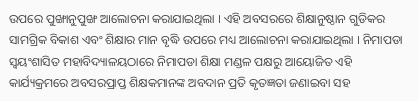ଉପରେ ପୁଙ୍ଖାନୁପୁଙ୍ଖ ଆଲୋଚନା କରାଯାଇଥିଲା । ଏହି ଅବସରରେ ଶିକ୍ଷାନୁଷ୍ଠାନ ଗୁଡିକର ସାମଗ୍ରିକ ବିକାଶ ଏବଂ ଶିକ୍ଷାର ମାନ ବୃଦ୍ଧି ଉପରେ ମଧ୍ୟ ଆଲୋଚନା କରାଯାଇଥିଲା । ନିମାପଡା ସ୍ୱୟଂଶାସିତ ମହାବିଦ୍ୟାଳୟଠାରେ ନିମାପଡା ଶିକ୍ଷା ମଣ୍ଡଳ ପକ୍ଷରୁ ଆୟୋଜିତ ଏହି କାର୍ଯ୍ୟକ୍ରମରେ ଅବସରପ୍ରାପ୍ତ ଶିକ୍ଷକମାନଙ୍କ ଅବଦାନ ପ୍ରତି କୃତଜ୍ଞତା ଜଣାଇବା ସହ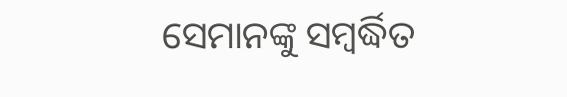ସେମାନଙ୍କୁ ସମ୍ବର୍ଦ୍ଧିତ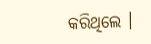କରିଥିଲେ ।